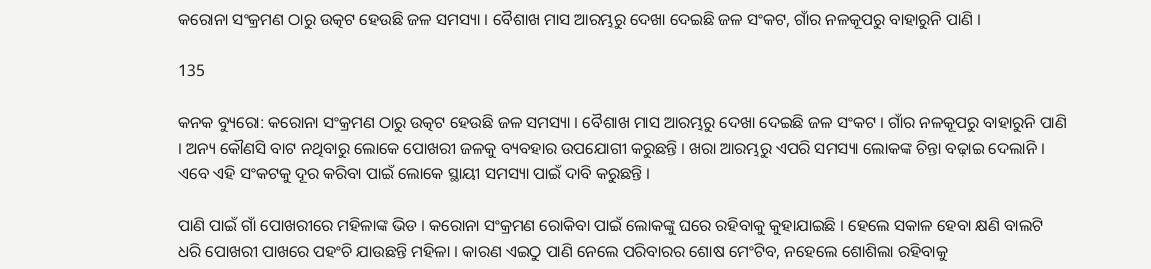କରୋନା ସଂକ୍ରମଣ ଠାରୁ ଉତ୍କଟ ହେଉଛି ଜଳ ସମସ୍ୟା । ବୈଶାଖ ମାସ ଆରମ୍ଭରୁ ଦେଖା ଦେଇଛି ଜଳ ସଂକଟ, ଗାଁର ନଳକୂପରୁ ବାହାରୁନି ପାଣି ।

135

କନକ ବ୍ୟୁରୋ: କରୋନା ସଂକ୍ରମଣ ଠାରୁ ଉତ୍କଟ ହେଉଛି ଜଳ ସମସ୍ୟା । ବୈଶାଖ ମାସ ଆରମ୍ଭରୁ ଦେଖା ଦେଇଛି ଜଳ ସଂକଟ । ଗାଁର ନଳକୂପରୁ ବାହାରୁନି ପାଣି । ଅନ୍ୟ କୌଣସି ବାଟ ନଥିବାରୁ ଲୋକେ ପୋଖରୀ ଜଳକୁ ବ୍ୟବହାର ଉପଯୋଗୀ କରୁଛନ୍ତି । ଖରା ଆରମ୍ଭରୁ ଏପରି ସମସ୍ୟା ଲୋକଙ୍କ ଚିନ୍ତା ବଢ଼ାଇ ଦେଲାନି । ଏବେ ଏହି ସଂକଟକୁ ଦୂର କରିବା ପାଇଁ ଲୋକେ ସ୍ଥାୟୀ ସମସ୍ୟା ପାଇଁ ଦାବି କରୁଛନ୍ତି ।

ପାଣି ପାଇଁ ଗାଁ ପୋଖରୀରେ ମହିଳାଙ୍କ ଭିଡ । କରୋନା ସଂକ୍ରମଣ ରୋକିବା ପାଇଁ ଲୋକଙ୍କୁ ଘରେ ରହିବାକୁ କୁହାଯାଇଛି । ହେଲେ ସକାଳ ହେବା କ୍ଷଣି ବାଲଟି ଧରି ପୋଖରୀ ପାଖରେ ପହଂଚି ଯାଉଛନ୍ତି ମହିଳା । କାରଣ ଏଇଠୁ ପାଣି ନେଲେ ପରିବାରର ଶୋଷ ମେଂଟିବ, ନହେଲେ ଶୋଶିଲା ରହିବାକୁ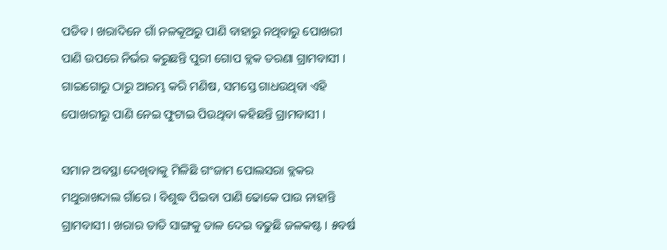ପଡିବ । ଖରାଦିନେ ଗାଁ ନଳକୂଅରୁ ପାଣି ବାହାରୁ ନଥିବାରୁ ପୋଖରୀ ପାଣି ଉପରେ ନିର୍ଭର କରୁଛନ୍ତି ପୁରୀ ଗୋପ ବ୍ଲକ ତରଣା ଗ୍ରାମବାସୀ । ଗାଇଗୋରୁ ଠାରୁ ଆରମ୍ଭ କରି ମଣିଷ, ସମସ୍ତେ ଗାଧଉଥିବା ଏହି ପୋଖରୀରୁ ପାଣି ନେଇ ଫୁଟାଇ ପିଉଥିବା କହିଛନ୍ତି ଗ୍ରାମବାସୀ ।

ସମାନ ଅବସ୍ଥା ଦେଖିବାକୁ ମିଳିଛି ଗଂଜାମ ପୋଲସରା ବ୍ଲକର ମଥୁରାଖଦାଲ ଗାଁରେ । ବିଶୁଦ୍ଧ ପିଇବା ପାଣି ଢୋକେ ପାଉ ନାହାନ୍ତି ଗ୍ରାମବାସୀ । ଖରାର ତାତି ସାଙ୍ଗକୁ ତାଳ ଦେଇ ବଢୁଛି ଜଳକଷ୍ଟ । ୫ବର୍ଷ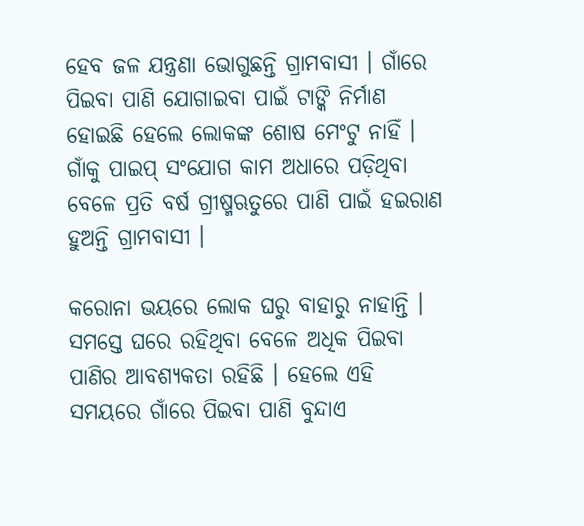ହେବ ଜଳ ଯନ୍ତ୍ରଣା ଭୋଗୁଛନ୍ତି ଗ୍ରାମବାସୀ । ଗାଁରେ ପିଇବା ପାଣି ଯୋଗାଇବା ପାଇଁ ଟାଙ୍କି ନିର୍ମାଣ ହୋଇଛି ହେଲେ ଲୋକଙ୍କ ଶୋଷ ମେଂଟୁ ନାହିଁ । ଗାଁକୁ ପାଇପ୍ ସଂଯୋଗ କାମ ଅଧାରେ ପଡ଼ିଥିବା ବେଳେ ପ୍ରତି ବର୍ଷ ଗ୍ରୀଷ୍ମଋତୁରେ ପାଣି ପାଇଁ ହଇରାଣ ହୁଅନ୍ତି ଗ୍ରାମବାସୀ ।

କରୋନା ଭୟରେ ଲୋକ ଘରୁ ବାହାରୁ ନାହାନ୍ତି । ସମସ୍ତେ ଘରେ ରହିଥିବା ବେଳେ ଅଧିକ ପିଇବା ପାଣିର ଆବଶ୍ୟକତା ରହିଛି । ହେଲେ ଏହି ସମୟରେ ଗାଁରେ ପିଇବା ପାଣି ବୁନ୍ଦାଏ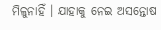ମିଳୁନାହିଁ । ଯାହାକୁ ନେଇ ଅସନ୍ତୋଷ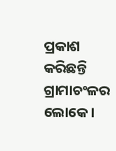ପ୍ରକାଶ କରିଛନ୍ତି ଗ୍ରାମାଚଂଳର ଲୋକେ ।